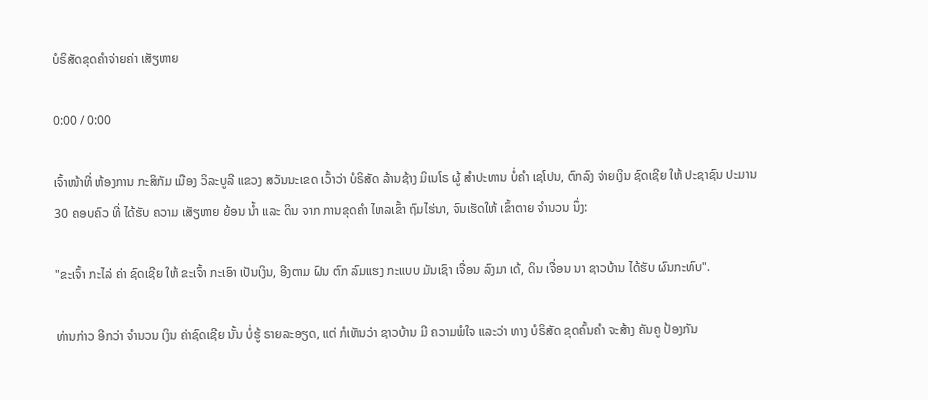ບໍຣິສັດຂຸດຄຳຈ່າຍຄ່າ ເສັຽຫາຍ

0:00 / 0:00

ເຈົ້າໜ້າທີ່ ຫ້ອງການ ກະສິກັມ ເມືອງ ວິລະບູລີ ແຂວງ ສວັນນະເຂດ ເວົ້າວ່າ ບໍຣິສັດ ລ້ານຊ້າງ ມິເນໂຣ ຜູ້ ສຳປະທານ ບໍ່ຄຳ ເຊໂປນ, ຕົກລົງ ຈ່າຍເງິນ ຊົດເຊີຍ ໃຫ້ ປະຊາຊົນ ປະມານ 30 ຄອບຄົວ ທີ່ ໄດ້ຮັບ ຄວາມ ເສັຽຫາຍ ຍ້ອນ ນ້ຳ ແລະ ດິນ ຈາກ ການຂຸດຄຳ ໄຫລເຂົ້າ ຖົມໄຮ່ນາ, ຈົນເຮັດໃຫ້ ເຂົ້າຕາຍ ຈຳນວນ ນຶ່ງ:

"ຂະເຈົ້າ ກະໄລ່ ຄ່າ ຊົດເຊີຍ ໃຫ້ ຂະເຈົ້າ ກະເອົາ ເປັນເງິນ, ອີງຕາມ ຝົນ ຕົກ ລົມແຮງ ກະແບບ ມັນເຊົາ ເຈື່ອນ ລົງມາ ເດ້, ດິນ ເຈື່ອນ ນາ ຊາວບ້ານ ໄດ້ຮັບ ຜົນກະທົບ".

ທ່ານກ່າວ ອີກວ່າ ຈຳນວນ ເງິນ ຄ່າຊົດເຊີຍ ນັ້ນ ບໍ່ຮູ້ ຣາຍລະອຽດ, ແຕ່ ກໍເຫັນວ່າ ຊາວບ້ານ ມີ ຄວາມພໍໃຈ ແລະວ່າ ທາງ ບໍຣິສັດ ຂຸດຄົ້ນຄຳ ຈະສ້າງ ຄັນຄູ ປ້ອງກັນ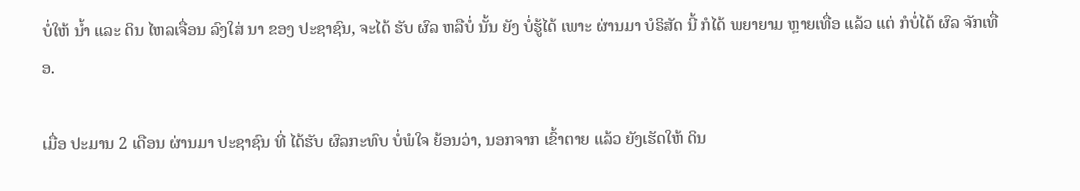ບໍ່ໃຫ້ ນ້ຳ ແລະ ດິນ ໄຫລເຈື່ອນ ລົງໃສ່ ນາ ຂອງ ປະຊາຊົນ, ຈະໄດ້ ຮັບ ຜົລ ຫລືບໍ່ ນັ້ນ ຍັງ ບໍ່ຮູ້ໄດ້ ເພາະ ຜ່ານມາ ບໍຣິສັດ ນີ້ ກໍໄດ້ ພຍາຍາມ ຫຼາຍເທື່ອ ແລ້ວ ແຕ່ ກໍບໍ່ໄດ້ ຜົລ ຈັກເທື່ອ.

ເມື່ອ ປະມານ 2 ເດືອນ ຜ່ານມາ ປະຊາຊົນ ທີ່ ໄດ້ຮັບ ຜົລກະທົບ ບໍ່ພໍໃຈ ຍ້ອນວ່າ, ນອກຈາກ ເຂົ້າຕາຍ ແລ້ວ ຍັງເຮັດໃຫ້ ດິນ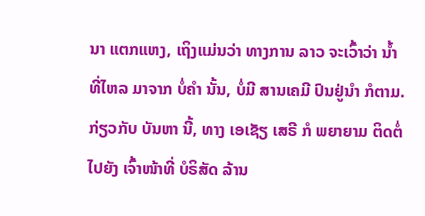ນາ ແຕກແຫງ, ເຖິງແມ່ນວ່າ ທາງການ ລາວ ຈະເວົ້າວ່າ ນ້ຳ ທີ່ໄຫລ ມາຈາກ ບໍ່ຄຳ ນັ້ນ, ບໍ່ມີ ສານເຄມີ ປົນຢູ່ນຳ ກໍຕາມ. ກ່ຽວກັບ ບັນຫາ ນີ້, ທາງ ເອເຊັຽ ເສຣີ ກໍ ພຍາຍາມ ຕິດຕໍ່ ໄປຍັງ ເຈົ້າໜ້າທີ່ ບໍຣິສັດ ລ້ານ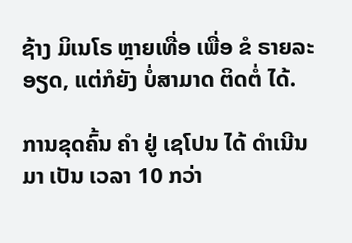ຊ້າງ ມິເນໂຣ ຫຼາຍເທື່ອ ເພື່ອ ຂໍ ຣາຍລະອຽດ, ແຕ່ກໍຍັງ ບໍ່ສາມາດ ຕິດຕໍ່ ໄດ້.

ການຂຸດຄົ້ນ ຄຳ ຢູ່ ເຊໂປນ ໄດ້ ດຳເນີນມາ ເປັນ ເວລາ 10 ກວ່າ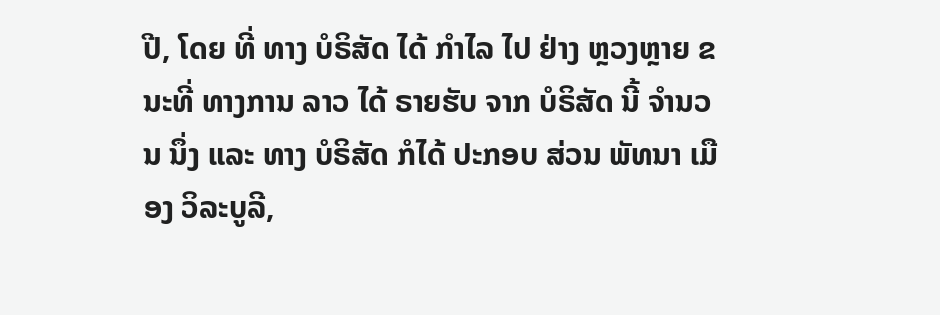ປີ, ໂດຍ ທີ່ ທາງ ບໍຣິສັດ ໄດ້ ກຳໄລ ໄປ ຢ່າງ ຫຼວງຫຼາຍ ຂນະທີ່ ທາງການ ລາວ ໄດ້ ຣາຍຮັບ ຈາກ ບໍຣິສັດ ນີ້ ຈຳນວນ ນຶ່ງ ແລະ ທາງ ບໍຣິສັດ ກໍໄດ້ ປະກອບ ສ່ວນ ພັທນາ ເມືອງ ວິລະບູລີ,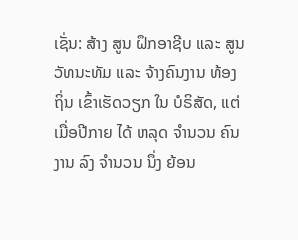ເຊັ່ນ: ສ້າງ ສູນ ຝຶກອາຊີບ ແລະ ສູນ ວັທນະທັມ ແລະ ຈ້າງຄົນງານ ທ້ອງຖິ່ນ ເຂົ້າເຮັດວຽກ ໃນ ບໍຣິສັດ, ແຕ່ ເມື່ອປີກາຍ ໄດ້ ຫລຸດ ຈຳນວນ ຄົນງານ ລົງ ຈຳນວນ ນຶ່ງ ຍ້ອນ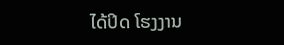ໄດ້ປິດ ໂຮງງານ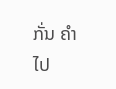ກັ່ນ ຄຳ ໄປ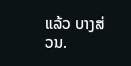ແລ້ວ ບາງສ່ວນ.